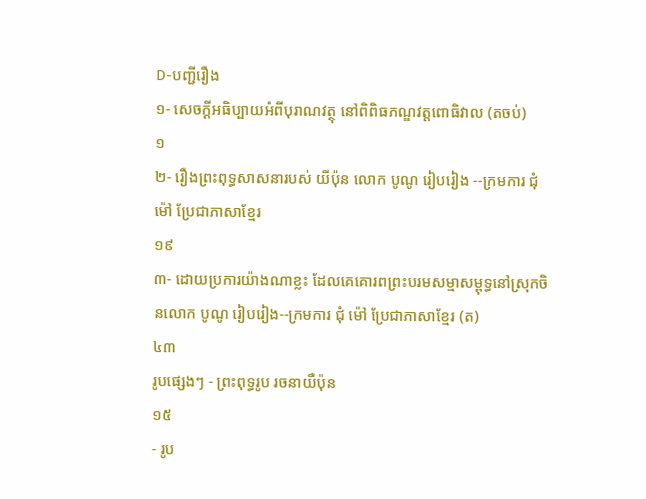D-បញ្ជីរឿង
១- សេចក្ដីអធិប្បាយអំពីបុរាណវត្ថុ នៅពិពិធភណ្ឌវត្តពោធិវាល (តចប់)
១
២- រឿងព្រះពុទ្ធសាសនារបស់ យីប៉ុន លោក បូណូ រៀបរៀង --ក្រមការ ជុំ ម៉ៅ ប្រែជាភាសាខ្មែរ
១៩
៣- ដោយប្រការយ៉ាងណាខ្លះ ដែលគេគោរពព្រះបរមសម្មាសម្ពុទ្ធនៅស្រុកចិនលោក បូណូ រៀបរៀង--ក្រមការ ជុំ ម៉ៅ ប្រែជាភាសាខ្មែរ (ត)
៤៣
រូបផ្សេងៗ - ព្រះពុទ្ធរូប រចនាយឺប៉ុន
១៥
- រូប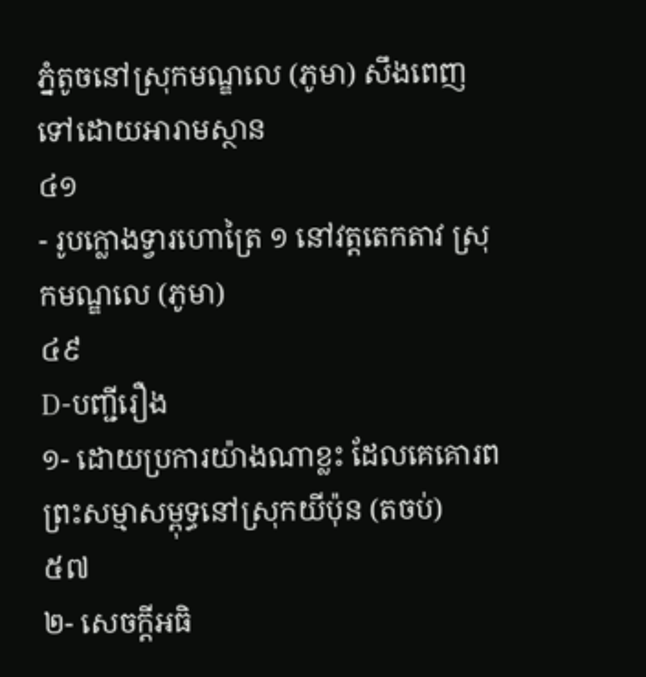ភ្នំតូចនៅស្រុកមណ្ឌលេ (ភូមា) សឹងពេញទៅដោយអារាមស្ថាន
៤១
- រូបក្លោងទ្វារហោត្រៃ ១ នៅវត្តតេកតាវ ស្រុកមណ្ឌលេ (ភូមា)
៤៩
D-បញ្ជីរឿង
១- ដោយប្រការយ៉ាងណាខ្លះ ដែលគេគោរពព្រះសម្មាសម្ពុទ្ធនៅស្រុកយីប៉ុន (តចប់)
៥៧
២- សេចក្ដីអធិ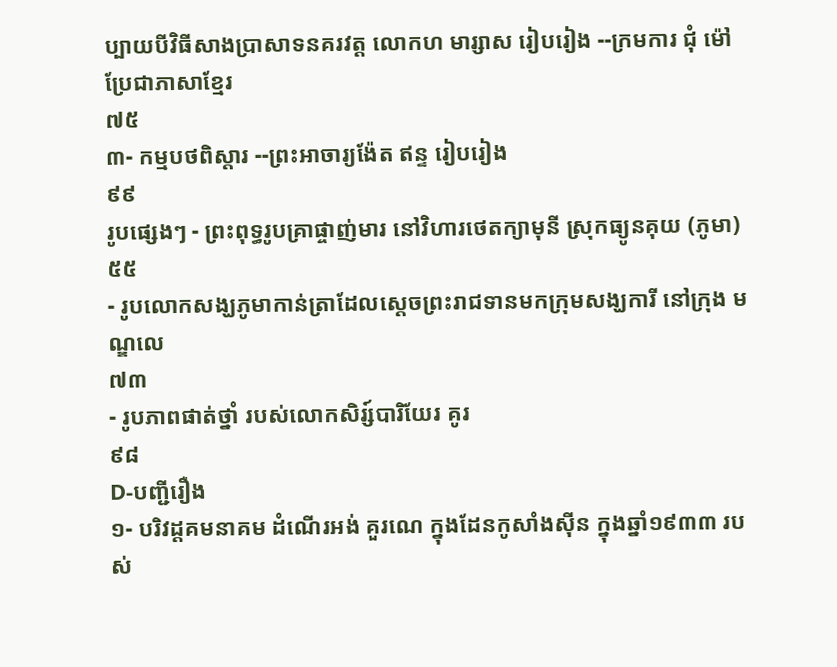ប្បាយបីវិធីសាងប្រាសាទនគរវត្ត លោកហ មារ្សាស រៀបរៀង --ក្រមការ ជុំ ម៉ៅ ប្រែជាភាសាខ្មែរ
៧៥
៣- កម្មបថពិស្តារ --ព្រះអាចារ្យង៉ែត ឥន្ទ រៀបរៀង
៩៩
រូបផ្សេងៗ - ព្រះពុទ្ធរូបគ្រាផ្ចាញ់មារ នៅវិហារថេតក្យាមុនី ស្រុកធ្យូនគុយ (ភូមា)
៥៥
- រូបលោកសង្ឃភូមាកាន់ត្រាដែលស្តេចព្រះរាជទានមកក្រុមសង្ឃការី នៅក្រុង មណ្ឌលេ
៧៣
- រូបភាពផាត់ថ្នាំ របស់លោកសិរ្ស៍បារិយែរ គូរ
៩៨
D-បញ្ជីរឿង
១- បរិវដ្តគមនាគម ដំណើរអង់ គួរណេ ក្នុងដែនកូសាំងស៊ីន ក្នុងឆ្នាំ១៩៣៣ របស់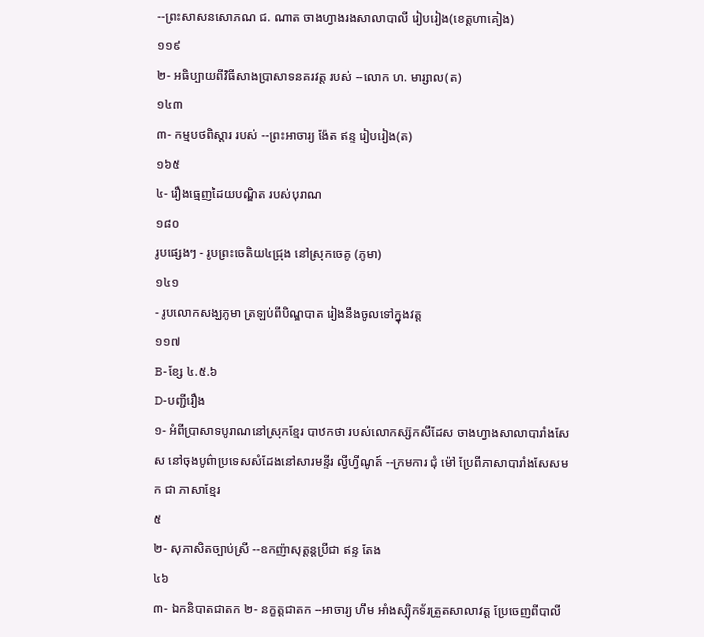--ព្រះសាសនសោភណ ជ. ណាត ចាងហ្វាងរងសាលាបាលី រៀបរៀង(ខេត្តហាគៀង)
១១៩
២- អធិប្បាយពីវិធីសាងប្រាសាទនគរវត្ត របស់ --លោក ហ. មារ្សាល(ត)
១៤៣
៣- កម្មបថពិស្តារ របស់ --ព្រះអាចារ្យ ង៉ែត ឥន្ទ រៀបរៀង(ត)
១៦៥
៤- រឿងធ្មេញដៃយបណ្ឌិត របស់បុរាណ
១៨០
រូបផ្សេងៗ - រូបព្រះចេតិយ៤ជ្រុង នៅស្រុកចេគូ (ភូមា)
១៤១
- រូបលោកសង្ឃភូមា ត្រឡប់ពីបិណ្ឌបាត រៀងនឹងចូលទៅក្នុងវត្ត
១១៧
B-ខ្សែ ៤.៥.៦
D-បញ្ជីរឿង
១- អំពីប្រាសាទបូរាណនៅស្រុកខ្មែរ បាឋកថា របស់លោកស្ស៊កសឹដែស ចាងហ្វាងសាលាបារាំងសែស នៅចុងបូព៌ាប្រទេសសំដែងនៅសារមន្ទីរ ល្វីហ្វីណូត៍ --ក្រមការ ជុំ ម៉ៅ ប្រែពីភាសាបារាំងសែសមក ជា ភាសាខ្មែរ
៥
២- សុភាសិតច្បាប់ស្រី --ឧកញ៉ាសុត្ដន្ដប្រីជា ឥន្ទ តែង
៤៦
៣- ឯកនិបាតជាតក ២- នក្ខត្តជាតក --អាចារ្យ ហឹម អាំងស្ប៉ិកទ័រត្រួតសាលាវត្ត ប្រែចេញពីបាលី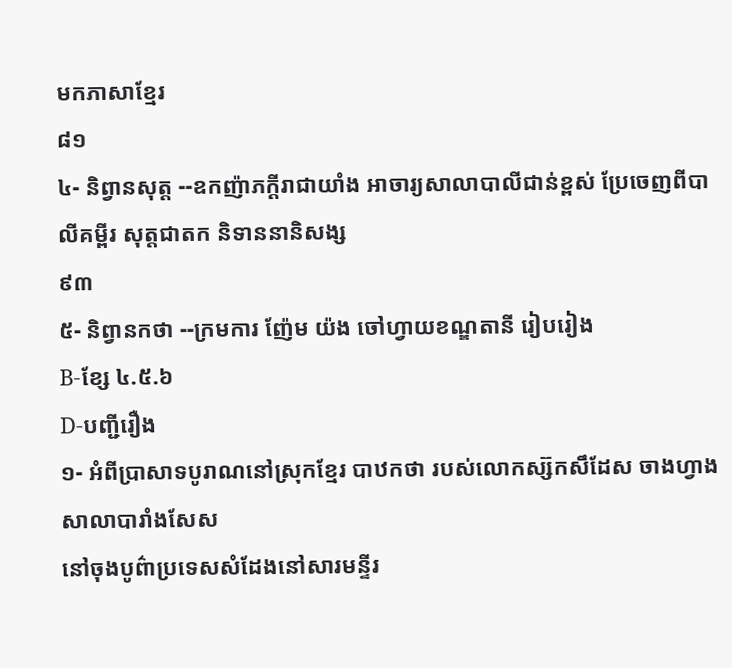មកភាសាខ្មែរ
៨១
៤- និព្វានសុត្ត --ឧកញ៉ាភក្ដីរាជាយាំង អាចារ្យសាលាបាលីជាន់ខ្ពស់ ប្រែចេញពីបាលីគម្ពីរ សុត្ដជាតក និទាននានិសង្ស
៩៣
៥- និព្វានកថា --ក្រមការ ញ៉ែម យ៉ង ចៅហ្វាយខណ្ឌតានី រៀបរៀង
B-ខ្សែ ៤.៥.៦
D-បញ្ជីរឿង
១- អំពីប្រាសាទបូរាណនៅស្រុកខ្មែរ បាឋកថា របស់លោកស្ស៊កសឹដែស ចាងហ្វាងសាលាបារាំងសែស
នៅចុងបូព៌ាប្រទេសសំដែងនៅសារមន្ទីរ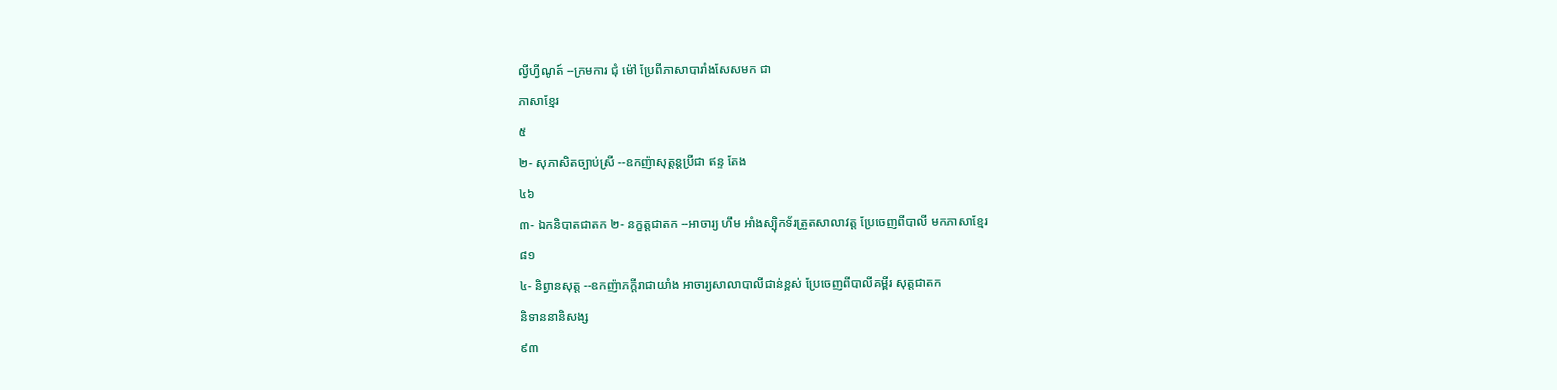ល្វីហ្វីណូត៍ --ក្រមការ ជុំ ម៉ៅ ប្រែពីភាសាបារាំងសែសមក ជា
ភាសាខ្មែរ
៥
២- សុភាសិតច្បាប់ស្រី --ឧកញ៉ាសុត្ដន្ដប្រីជា ឥន្ទ តែង
៤៦
៣- ឯកនិបាតជាតក ២- នក្ខត្តជាតក --អាចារ្យ ហឹម អាំងស្ប៉ិកទ័រត្រួតសាលាវត្ត ប្រែចេញពីបាលី មកភាសាខ្មែរ
៨១
៤- និព្វានសុត្ត --ឧកញ៉ាភក្ដីរាជាយាំង អាចារ្យសាលាបាលីជាន់ខ្ពស់ ប្រែចេញពីបាលីគម្ពីរ សុត្ដជាតក
និទាននានិសង្ស
៩៣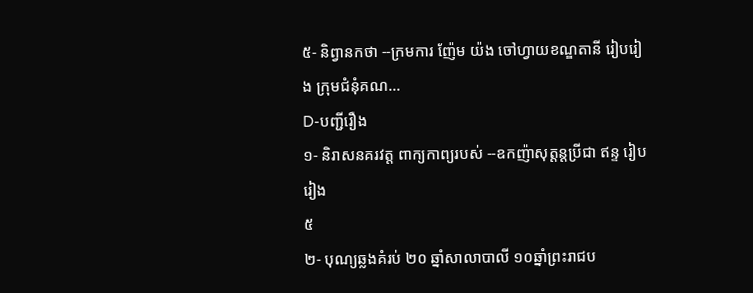៥- និព្វានកថា --ក្រមការ ញ៉ែម យ៉ង ចៅហ្វាយខណ្ឌតានី រៀបរៀង ក្រុមជំនុំគណ...
D-បញ្ជីរឿង
១- និរាសនគរវត្ត ពាក្យកាព្យរបស់ --ឧកញ៉ាសុត្ដន្ដប្រីជា ឥន្ទ រៀបរៀង
៥
២- បុណ្យឆ្លងគំរប់ ២០ ឆ្នាំសាលាបាលី ១០ឆ្នាំព្រះរាជប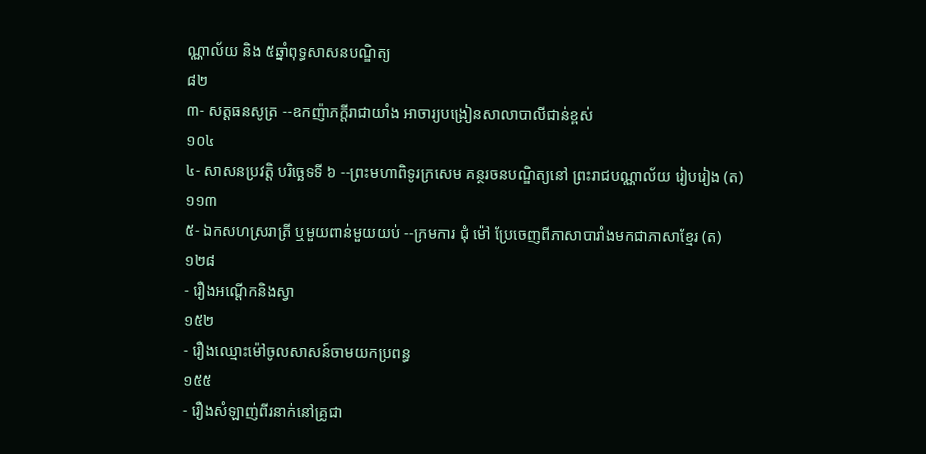ណ្ណាល័យ និង ៥ឆ្នាំពុទ្ធសាសនបណ្ឌិត្យ
៨២
៣- សត្ដធនសូត្រ --ឧកញ៉ាភក្ដីរាជាយាំង អាចារ្យបង្រៀនសាលាបាលីជាន់ខ្ពស់
១០៤
៤- សាសនប្រវត្ដិ បរិច្ឆេទទី ៦ --ព្រះមហាពិទូរក្រសេម គន្ថរចនបណ្ឌិត្យនៅ ព្រះរាជបណ្ណាល័យ រៀបរៀង (ត)
១១៣
៥- ឯកសហស្ររាត្រី ឬមួយពាន់មួយយប់ --ក្រមការ ជុំ ម៉ៅ ប្រែចេញពីភាសាបារាំងមកជាភាសាខ្មែរ (ត)
១២៨
- រឿងអណ្ដើកនិងស្វា
១៥២
- រឿងឈ្មោះម៉ៅចូលសាសន៍ចាមយកប្រពន្ធ
១៥៥
- រឿងសំឡាញ់ពីរនាក់នៅគ្រូជា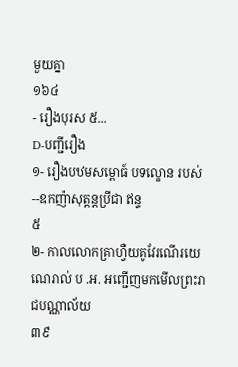មួយគ្នា
១៦៤
- រឿងបុរស ៥...
D-បញ្ជីរឿង
១- រឿងបឋមសម្ពោធ៍ បទល្ខោន របស់ --ឧកញ៉ាសុត្ដន្ដប្រីជា ឥន្ទ
៥
២- កាលលោកគ្រាហ្វឺយគូវែរណើរយេណេរាល់ ប .អ. អញ្ជើញមកមើលព្រះរាជបណ្ណាល័យ
៣៩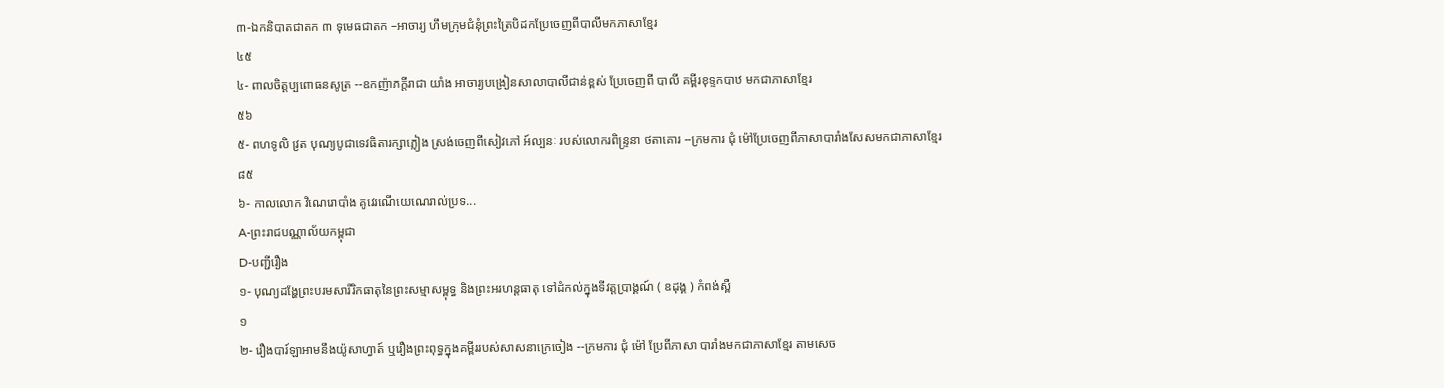៣-ឯកនិបាតជាតក ៣ ទុមេធជាតក –អាចារ្យ ហឹមក្រុមជំនុំព្រះត្រៃបិដកប្រែចេញពីបាលីមកភាសាខ្មែរ
៤៥
៤- ពាលចិត្តប្បពោធនសូត្រ --ឧកញ៉ាភក្ដីរាជា យាំង អាចារ្យបង្រៀនសាលាបាលីជាន់ខ្ពស់ ប្រែចេញពី បាលី គម្ពីរខុទ្ទកបាឋ មកជាភាសាខ្មែរ
៥៦
៥- ពហទូលិ វ្រត បុណ្យបូជាទេវធិតារក្សាភ្លៀង ស្រង់ចេញពីសៀវភៅ អ៍ល្បនៈ របស់លោករពិន្ទ្រនា ថតាគោរ --ក្រមការ ជុំ ម៉ៅប្រែចេញពីភាសាបារាំងសែសមកជាភាសាខ្មែរ
៨៥
៦- កាលលោក វិណេរោបាំង គូវេរណើយេណេរាល់ប្រទ...
A-ព្រះរាជបណ្ណាល័យកម្ពុជា
D-បញ្ជីរឿង
១- បុណ្យដង្ហែព្រះបរមសារីរិកធាតុនៃព្រះសម្មាសម្ពុទ្ធ និងព្រះអរហន្តធាតុ ទៅដំកល់ក្នុងទីវត្តប្រាង្គណ៍ ( ឧដុង្គ ) កំពង់ស្ពឺ
១
២- រឿងបារ៍ឡាអាមនឹងយ៉ូសាហ្វាត៍ ឬរឿងព្រះពុទ្ធក្នុងគម្ពីររបស់សាសនាក្រេចៀង --ក្រមការ ជុំ ម៉ៅ ប្រែពីភាសា បារាំងមកជាភាសាខ្មែរ តាមសេច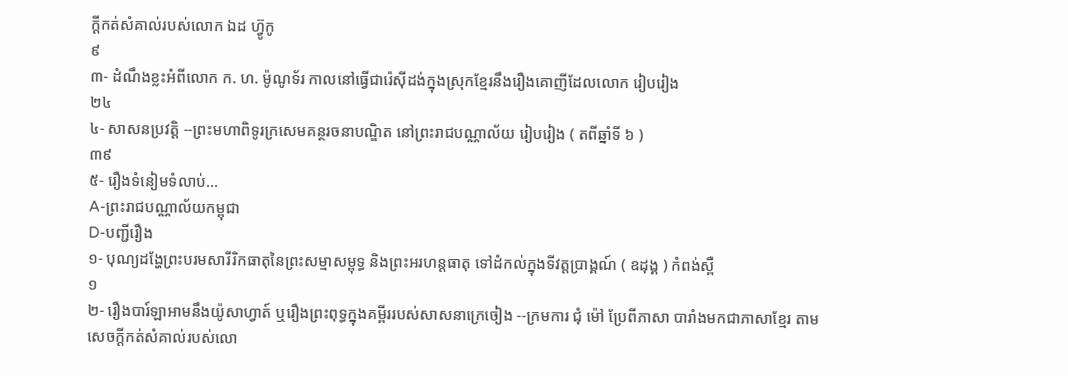ក្ដីកត់សំគាល់របស់លោក ឯដ ហ៊្វូកូ
៩
៣- ដំណឹងខ្លះអំពីលោក ក. ហ. ម៉ូណូទ័រ កាលនៅធ្វើជារ៉េស៊ីដង់ក្នុងស្រុកខ្មែរនឹងរឿងគោញីដែលលោក រៀបរៀង
២៤
៤- សាសនប្រវត្តិ --ព្រះមហាពិទូរក្រសេមគន្ថរចនាបណ្ឌិត នៅព្រះរាជបណ្ណាល័យ រៀបរៀង ( តពីឆ្នាំទី ៦ )
៣៩
៥- រឿងទំនៀមទំលាប់...
A-ព្រះរាជបណ្ណាល័យកម្ពុជា
D-បញ្ជីរឿង
១- បុណ្យដង្ហែព្រះបរមសារីរិកធាតុនៃព្រះសម្មាសម្ពុទ្ធ និងព្រះអរហន្តធាតុ ទៅដំកល់ក្នុងទីវត្តប្រាង្គណ៍ ( ឧដុង្គ ) កំពង់ស្ពឺ
១
២- រឿងបារ៍ឡាអាមនឹងយ៉ូសាហ្វាត៍ ឬរឿងព្រះពុទ្ធក្នុងគម្ពីររបស់សាសនាក្រេចៀង --ក្រមការ ជុំ ម៉ៅ ប្រែពីភាសា បារាំងមកជាភាសាខ្មែរ តាមសេចក្ដីកត់សំគាល់របស់លោ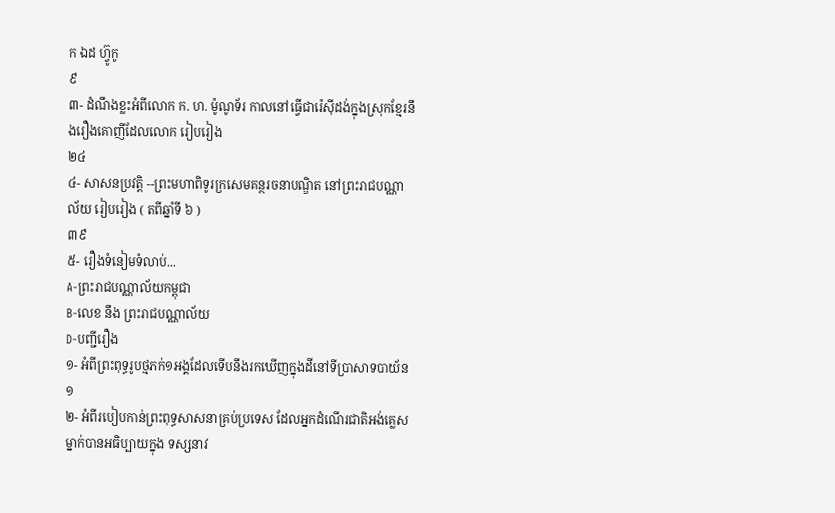ក ឯដ ហ៊្វូកូ
៩
៣- ដំណឹងខ្លះអំពីលោក ក. ហ. ម៉ូណូទ័រ កាលនៅធ្វើជារ៉េស៊ីដង់ក្នុងស្រុកខ្មែរនឹងរឿងគោញីដែលលោក រៀបរៀង
២៤
៤- សាសនប្រវត្តិ --ព្រះមហាពិទូរក្រសេមគន្ថរចនាបណ្ឌិត នៅព្រះរាជបណ្ណាល័យ រៀបរៀង ( តពីឆ្នាំទី ៦ )
៣៩
៥- រឿងទំនៀមទំលាប់...
A-ព្រះរាជបណ្ណាល័យកម្ពុជា
B-លេខ នឹង ព្រះរាជបណ្ណាល័យ
D-បញ្ជីរឿង
១- អំពីព្រះពុទ្ធរូបថ្មភក់១អង្គដែលទើបនឹងរកឃើញក្នុងដីនៅទីប្រាសាទបាយ័ន
១
២- អំពីរបៀបកាន់ព្រះពុទ្ធសាសនាគ្រប់ប្រទេស ដែលអ្នកដំណើរជាតិអង់គ្លេសម្នាក់បានអធិប្បាយក្នុង ទស្សនាវ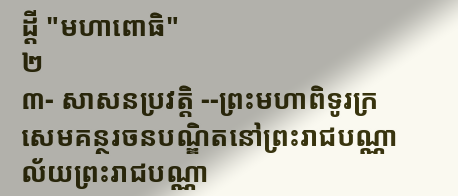ដ្ដី "មហាពោធិ"
២
៣- សាសនប្រវត្តិ --ព្រះមហាពិទូរក្រសេមគន្ថរចនបណ្ឌិតនៅព្រះរាជបណ្ណាល័យព្រះរាជបណ្ណា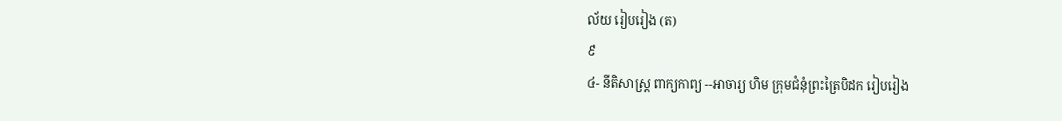ល័យ រៀបរៀង (ត)
៩
៤- នីតិសាស្ត្រ ពាក្យកាព្យ --អាចារ្យ ហិម ក្រុមជំនុំព្រះត្រៃបិដក រៀបរៀង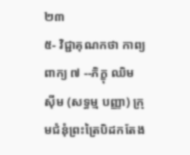២៣
៥- វិជ្ជាគុណកថា កាព្យពាក្យ ៧ --ភិក្ខុ ឈិម ស៊ីម (សទ្ធម្ម បញ្ញា) ក្រុមជំនុំព្រះត្រៃបិដកតែង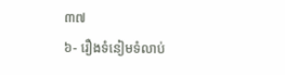៣៧
៦- រឿងទំនៀមទំលាប់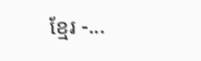ខ្មែរ -...